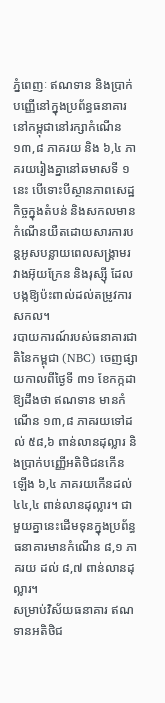ភ្នំពេញៈ ឥណទាន និងប្រាក់បញ្ញើនៅក្នុងប្រព័ន្ធធនាគារនៅកម្ពុជានៅរក្សាកំណើន ១៣,៨ ភាគរយ និង ៦,៤ ភាគរយរៀងគ្នានៅឆមាសទី ១ នេះ បើទោះបីស្ថានភាពសេដ្ឋកិច្ចក្នុងតំបន់ និងសកលមានកំណើនយឺតដោយសារការបន្តអូសបន្លាយពេលសង្គ្រាមរវាងអ៊ុយក្រែន និងរុស្ស៊ី ដែលបង្កឱ្យប៉ះពាល់ដល់តម្រូវការសកល។
របាយការណ៍របស់ធនាគារជាតិនៃកម្ពុជា (NBC) ចេញផ្សាយកាលពីថ្ងៃទី ៣១ ខែកក្កដា ឱ្យដឹងថា ឥណទាន មានកំណើន ១៣,៨ ភាគរយទៅដល់ ៥៨,៦ ពាន់លានដុល្លារ និងប្រាក់បញ្ញើអតិថិជនកើនឡើង ៦,៤ ភាគរយកើនដល់ ៤៤,៤ ពាន់លានដុល្លារ។ ជាមួយគ្នានេះដើមទុនក្នុងប្រព័ន្ធធនាគារមានកំណើន ៨,១ ភាគរយ ដល់ ៨,៧ ពាន់លានដុល្លារ។
សម្រាប់វិស័យធនាគារ ឥណទានអតិថិជ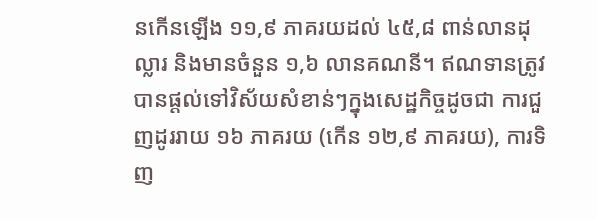នកើនឡើង ១១,៩ ភាគរយដល់ ៤៥,៨ ពាន់លានដុល្លារ និងមានចំនួន ១,៦ លានគណនី។ ឥណទានត្រូវបានផ្តល់ទៅវិស័យសំខាន់ៗក្នុងសេដ្ឋកិច្ចដូចជា ការជួញដូររាយ ១៦ ភាគរយ (កើន ១២,៩ ភាគរយ), ការទិញ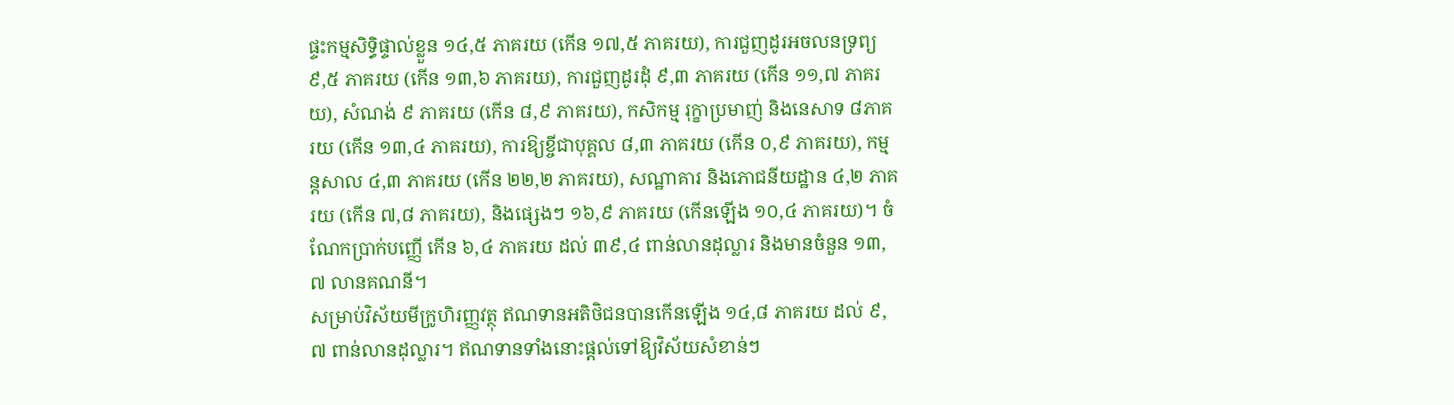ផ្ទះកម្មសិទ្ធិផ្ទាល់ខ្លួន ១៤,៥ ភាគរយ (កើន ១៧,៥ ភាគរយ), ការជួញដូរអចលនទ្រព្យ ៩,៥ ភាគរយ (កើន ១៣,៦ ភាគរយ), ការជួញដូរដុំ ៩,៣ ភាគរយ (កើន ១១,៧ ភាគរយ), សំណង់ ៩ ភាគរយ (កើន ៨,៩ ភាគរយ), កសិកម្ម រុក្ខាប្រមាញ់ និងនេសាទ ៨ភាគរយ (កើន ១៣,៤ ភាគរយ), ការឱ្យខ្ចីជាបុគ្គល ៨,៣ ភាគរយ (កើន ០,៩ ភាគរយ), កម្មន្តសាល ៤,៣ ភាគរយ (កើន ២២,២ ភាគរយ), សណ្ឋាគារ និងភោជនីយដ្ឋាន ៤,២ ភាគរយ (កើន ៧,៨ ភាគរយ), និងផ្សេងៗ ១៦,៩ ភាគរយ (កើនឡើង ១០,៤ ភាគរយ)។ ចំណែកប្រាក់បញ្ញើ កើន ៦,៤ ភាគរយ ដល់ ៣៩,៤ ពាន់លានដុល្លារ និងមានចំនួន ១៣,៧ លានគណនី។
សម្រាប់វិស័យមីក្រូហិរញ្ញវត្ថុ ឥណទានអតិថិជនបានកើនឡើង ១៤,៨ ភាគរយ ដល់ ៩,៧ ពាន់លានដុល្លារ។ ឥណទានទាំងនោះផ្តល់ទៅឱ្យវិស័យសំខាន់ៗ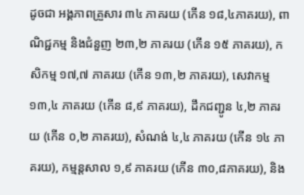ដូចជា អង្គភាពគ្រួសារ ៣៤ ភាគរយ (កើន ១៨,៤ភាគរយ), ពាណិជ្ជកម្ម និងជំនួញ ២៣,២ ភាគរយ (កើន ១៥ ភាគរយ), កសិកម្ម ១៧,៧ ភាគរយ (កើន ១៣,២ ភាគរយ), សេវាកម្ម ១៣,៤ ភាគរយ (កើន ៨,៩ ភាគរយ), ដឹកជញ្ជូន ៤,២ ភាគរយ (កើន ០,២ ភាគរយ), សំណង់ ៤,៤ ភាគរយ (កើន ១៤ ភាគរយ), កម្មន្តសាល ១,៩ ភាគរយ (កើន ៣០,៨ភាគរយ), និង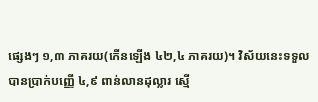ផ្សេងៗ ១,៣ ភាគរយ(កើនឡើង ៤២,៤ ភាគរយ)។ វិស័យនេះទទួលបានប្រាក់បញ្ញើ ៤,៩ ពាន់លានដុល្លារ ស្មើ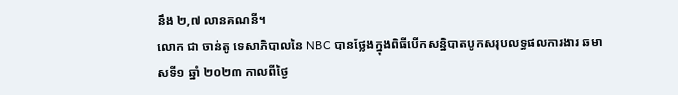នឹង ២,៧ លានគណនី។
លោក ជា ចាន់តូ ទេសាភិបាលនៃ NBC បានថ្លែងក្នុងពិធីបើកសន្និបាតបូកសរុបលទ្ធផលការងារ ឆមាសទី១ ឆ្នាំ ២០២៣ កាលពីថ្ងៃ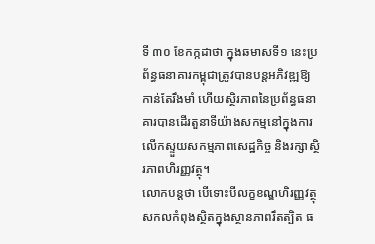ទី ៣០ ខែកក្កដាថា ក្នុងឆមាសទី១ នេះប្រព័ន្ធធនាគារកម្ពុជាត្រូវបានបន្តអភិវឌ្ឍឱ្យកាន់តែរឹងមាំ ហើយស្ថិរភាពនៃប្រព័ន្ធធនាគារបានដើរតួនាទីយ៉ាងសកម្មនៅក្នុងការលើកស្ទួយសកម្មភាពសេដ្ឋកិច្ច និងរក្សាស្ថិរភាពហិរញ្ញវត្ថុ។
លោកបន្តថា បើទោះបីលក្ខខណ្ឌហិរញ្ញវត្ថុសកលកំពុងស្ថិតក្នុងស្ថានភាពរឹតត្បិត ធ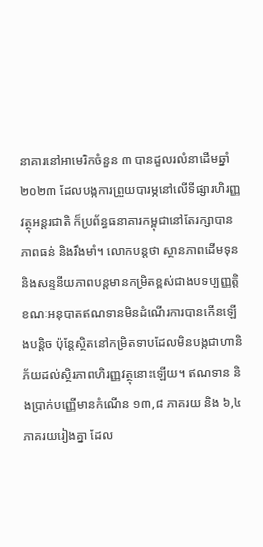នាគារនៅអាមេរិកចំនួន ៣ បានដួលរលំនាដើមឆ្នាំ ២០២៣ ដែលបង្កការព្រួយបារម្ភនៅលើទីផ្សារហិរញ្ញវត្ថុអន្តរជាតិ ក៏ប្រព័ន្ធធនាគារកម្ពុជានៅតែរក្សាបានភាពធន់ និងរឹងមាំ។ លោកបន្តថា ស្ថានភាពដើមទុន និងសន្ទនីយភាពបន្តមានកម្រិតខ្ពស់ជាងបទប្បញ្ញត្តិ ខណៈអនុបាតឥណទានមិនដំណើរការបានកើនឡើងបន្តិច ប៉ុន្តែស្ថិតនៅកម្រិតទាបដែលមិនបង្កជាហានិភ័យដល់ស្ថិរភាពហិរញ្ញវត្ថុនោះឡើយ។ ឥណទាន និងប្រាក់បញ្ញើមានកំណើន ១៣,៨ ភាគរយ និង ៦,៤ ភាគរយរៀងគ្នា ដែល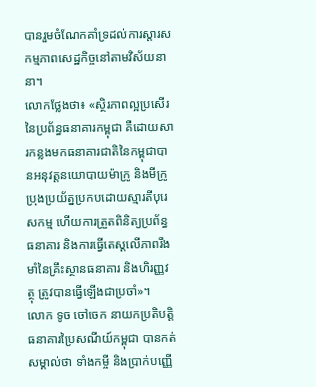បានរួមចំណែកគាំទ្រដល់ការស្តារសកម្មភាពសេដ្ឋកិច្ចនៅតាមវិស័យនានា។
លោកថ្លែងថា៖ «ស្ថិរភាពល្អប្រសើរនៃប្រព័ន្ធធនាគារកម្ពុជា គឺដោយសារកន្លងមកធនាគារជាតិនៃកម្ពុជាបានអនុវត្តនយោបាយម៉ាក្រូ និងមីក្រូប្រុងប្រយ័ត្នប្រកបដោយស្មារតីបុរេសកម្ម ហើយការត្រួតពិនិត្យប្រព័ន្ធធនាគារ និងការធ្វើតេស្តលើភាពរឹងមាំនៃគ្រឹះស្ថានធនាគារ និងហិរញ្ញវត្ថុ ត្រូវបានធ្វើឡើងជាប្រចាំ»។
លោក ទូច ចៅចេក នាយកប្រតិបត្តិធនាគារប្រៃសណីយ៍កម្ពុជា បានកត់សម្គាល់ថា ទាំងកម្ចី និងប្រាក់បញ្ញើ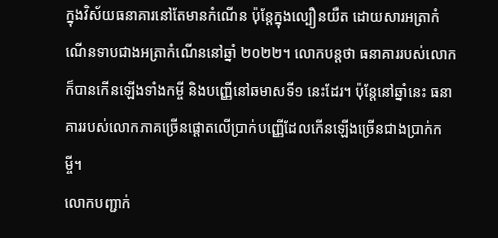ក្នុងវិស័យធនាគារនៅតែមានកំណើន ប៉ុន្តែក្នុងល្បឿនយឺត ដោយសារអត្រាកំណើនទាបជាងអត្រាកំណើននៅឆ្នាំ ២០២២។ លោកបន្តថា ធនាគាររបស់លោកក៏បានកើនឡើងទាំងកម្ចី និងបញ្ញើនៅឆមាសទី១ នេះដែរ។ ប៉ុន្តែនៅឆ្នាំនេះ ធនាគាររបស់លោកភាគច្រើនផ្តោតលើប្រាក់បញ្ញើដែលកើនឡើងច្រើនជាងប្រាក់កម្ចី។
លោកបញ្ជាក់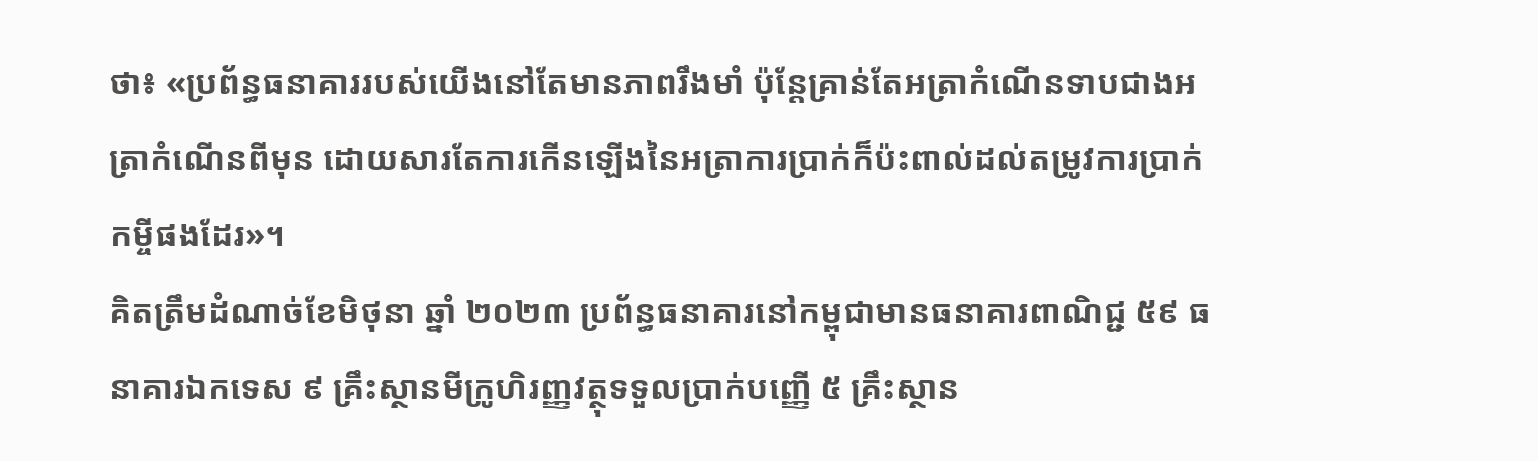ថា៖ «ប្រព័ន្ធធនាគាររបស់យើងនៅតែមានភាពរឹងមាំ ប៉ុន្តែគ្រាន់តែអត្រាកំណើនទាបជាងអត្រាកំណើនពីមុន ដោយសារតែការកើនឡើងនៃអត្រាការប្រាក់ក៏ប៉ះពាល់ដល់តម្រូវការប្រាក់កម្ចីផងដែរ»។
គិតត្រឹមដំណាច់ខែមិថុនា ឆ្នាំ ២០២៣ ប្រព័ន្ធធនាគារនៅកម្ពុជាមានធនាគារពាណិជ្ជ ៥៩ ធនាគារឯកទេស ៩ គ្រឹះស្ថានមីក្រូហិរញ្ញវត្ថុទទួលប្រាក់បញ្ញើ ៥ គ្រឹះស្ថាន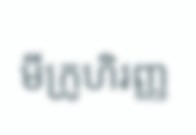មីក្រូហិរញ្ញ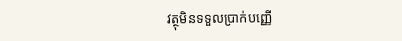វត្ថុមិនទទួលប្រាក់បញ្ញើ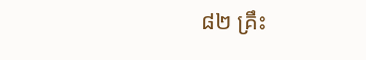៨២ គ្រឹះ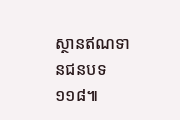ស្ថានឥណទានជនបទ ១១៨៕